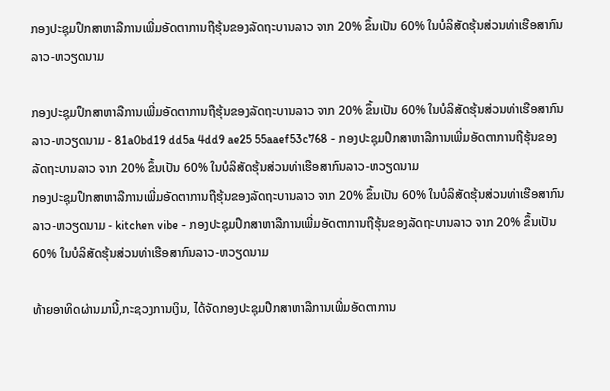ກອງປະຊຸມປຶກສາຫາລືການເພີ່ມອັດຕາການຖືຮຸ້ນຂອງລັດຖະບານລາວ ຈາກ 20% ຂຶ້ນເປັນ 60% ໃນບໍລິສັດຮຸ້ນສ່ວນທ່າເຮືອສາກົນລາວ-ຫວຽດນາມ

ກອງປະຊຸມປຶກສາຫາລືການເພີ່ມອັດຕາການຖືຮຸ້ນຂອງລັດຖະບານລາວ ຈາກ 20% ຂຶ້ນເປັນ 60% ໃນບໍລິສັດຮຸ້ນສ່ວນທ່າເຮືອສາກົນລາວ-ຫວຽດນາມ - 81a0bd19 dd5a 4dd9 ae25 55aaef53c768 - ກອງປະຊຸມປຶກສາຫາລືການເພີ່ມອັດຕາການຖືຮຸ້ນຂອງລັດຖະບານລາວ ຈາກ 20% ຂຶ້ນເປັນ 60% ໃນບໍລິສັດຮຸ້ນສ່ວນທ່າເຮືອສາກົນລາວ-ຫວຽດນາມ
ກອງປະຊຸມປຶກສາຫາລືການເພີ່ມອັດຕາການຖືຮຸ້ນຂອງລັດຖະບານລາວ ຈາກ 20% ຂຶ້ນເປັນ 60% ໃນບໍລິສັດຮຸ້ນສ່ວນທ່າເຮືອສາກົນລາວ-ຫວຽດນາມ - kitchen vibe - ກອງປະຊຸມປຶກສາຫາລືການເພີ່ມອັດຕາການຖືຮຸ້ນຂອງລັດຖະບານລາວ ຈາກ 20% ຂຶ້ນເປັນ 60% ໃນບໍລິສັດຮຸ້ນສ່ວນທ່າເຮືອສາກົນລາວ-ຫວຽດນາມ

ທ້າຍອາທິດຜ່ານມານີ້,ກະຊວງການເງິນ, ໄດ້ຈັດກອງປະຊຸມປືກສາຫາລືການເພີ່ມອັດຕາການ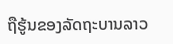ຖືຮູ້ນຂອງລັດຖະບານລາວ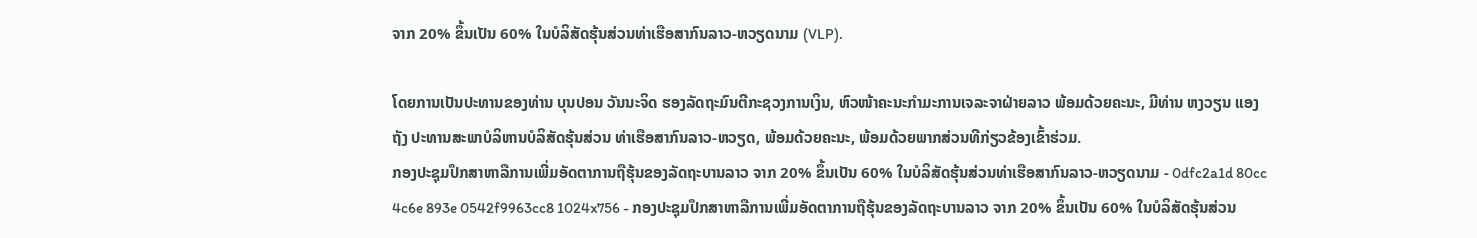ຈາກ 20% ຂຶ້ນເປັນ 60% ໃນບໍລິສັດຮຸ້ນສ່ວນທ່າເຮືອສາກົນລາວ-ຫວຽດນາມ (VLP).

ໂດຍການເປັນປະທານຂອງທ່ານ ບຸນປອນ ວັນນະຈິດ ຮອງລັດຖະມົນຕີກະຊວງການເງິນ, ຫົວໜ້າຄະນະກຳມະການເຈລະຈາຝ່າຍລາວ ພ້ອມດ້ວຍຄະນະ, ມີທ່ານ ຫງວຽນ ແອງຖັງ ປະທານສະພາບໍລິຫານບໍລິສັດຮຸ້ນສ່ວນ ທ່າເຮືອສາກົນລາວ-ຫວຽດ, ພ້ອມດ້ວຍຄະນະ, ພ້ອມດ້ວຍພາກສ່ວນທີກ່ຽວຂ້ອງເຂົ້າຮ່ວມ.
ກອງປະຊຸມປຶກສາຫາລືການເພີ່ມອັດຕາການຖືຮຸ້ນຂອງລັດຖະບານລາວ ຈາກ 20% ຂຶ້ນເປັນ 60% ໃນບໍລິສັດຮຸ້ນສ່ວນທ່າເຮືອສາກົນລາວ-ຫວຽດນາມ - 0dfc2a1d 80cc 4c6e 893e 0542f9963cc8 1024x756 - ກອງປະຊຸມປຶກສາຫາລືການເພີ່ມອັດຕາການຖືຮຸ້ນຂອງລັດຖະບານລາວ ຈາກ 20% ຂຶ້ນເປັນ 60% ໃນບໍລິສັດຮຸ້ນສ່ວນ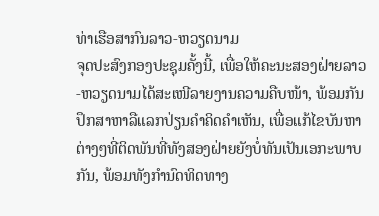ທ່າເຮືອສາກົນລາວ-ຫວຽດນາມ
ຈຸດປະສົງກອງປະຊຸມຄັ້ງນີ້, ເພື່ອໃຫ້ຄະນະສອງຝ່າຍລາວ-ຫວຽດນາມໄດ້ສະເໜີລາຍງານຄວາມຄືບໜ້າ, ພ້ອມກັນປຶກສາຫາລືແລກປ່ຽນຄຳຄິດຄຳເຫັນ, ເພື່ອແກ້ໄຂບັນຫາຕ່າງໆທີ່ຕິດພັນທີ່ທັງສອງຝ່າຍຍັງບໍ່ທັນເປັນເອກະພາບກັນ, ພ້ອມທັງກຳນົດທິດທາງ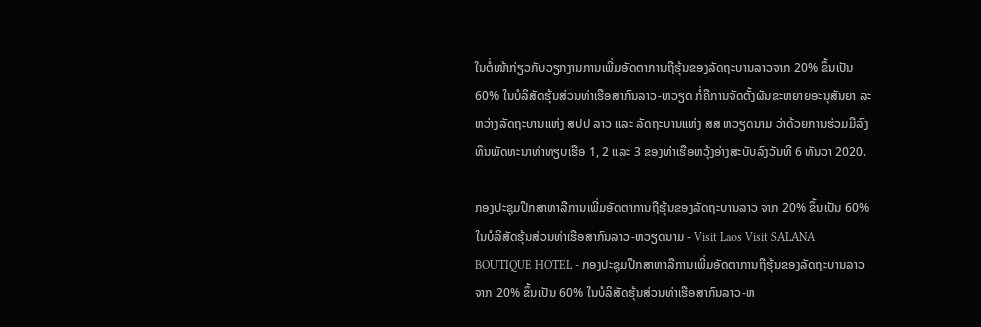ໃນຕໍ່ໜ້າກ່ຽວກັບວຽກງານການເພີ່ມອັດຕາການຖືຮຸ້ນຂອງລັດຖະບານລາວຈາກ 20% ຂຶ້ນເປັນ 60% ໃນບໍລິສັດຮຸ້ນສ່ວນທ່າເຮືອສາກົນລາວ-ຫວຽດ ກໍ່ຄືການຈັດຕັ້ງຜັນຂະຫຍາຍອະນຸສັນຍາ ລະຫວ່າງລັດຖະບານແຫ່ງ ສປປ ລາວ ແລະ ລັດຖະບານແຫ່ງ ສສ ຫວຽດນາມ ວ່າດ້ວຍການຮ່ວມມືລົງທຶນພັດທະນາທ່າທຽບເຮືອ 1, 2 ແລະ 3 ຂອງທ່າເຮືອຫວຸ້ງອ່າງສະບັບລົງວັນທີ 6 ທັນວາ 2020.

ກອງປະຊຸມປຶກສາຫາລືການເພີ່ມອັດຕາການຖືຮຸ້ນຂອງລັດຖະບານລາວ ຈາກ 20% ຂຶ້ນເປັນ 60% ໃນບໍລິສັດຮຸ້ນສ່ວນທ່າເຮືອສາກົນລາວ-ຫວຽດນາມ - Visit Laos Visit SALANA BOUTIQUE HOTEL - ກອງປະຊຸມປຶກສາຫາລືການເພີ່ມອັດຕາການຖືຮຸ້ນຂອງລັດຖະບານລາວ ຈາກ 20% ຂຶ້ນເປັນ 60% ໃນບໍລິສັດຮຸ້ນສ່ວນທ່າເຮືອສາກົນລາວ-ຫ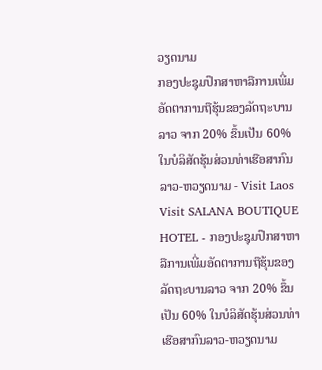ວຽດນາມ
ກອງປະຊຸມປຶກສາຫາລືການເພີ່ມອັດຕາການຖືຮຸ້ນຂອງລັດຖະບານລາວ ຈາກ 20% ຂຶ້ນເປັນ 60% ໃນບໍລິສັດຮຸ້ນສ່ວນທ່າເຮືອສາກົນລາວ-ຫວຽດນາມ - Visit Laos Visit SALANA BOUTIQUE HOTEL - ກອງປະຊຸມປຶກສາຫາລືການເພີ່ມອັດຕາການຖືຮຸ້ນຂອງລັດຖະບານລາວ ຈາກ 20% ຂຶ້ນເປັນ 60% ໃນບໍລິສັດຮຸ້ນສ່ວນທ່າເຮືອສາກົນລາວ-ຫວຽດນາມ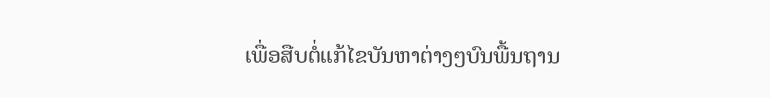ເພື່ອສືບຕໍ່ແກ້ໄຂບັນຫາຕ່າງໆບົນພື້ນຖານ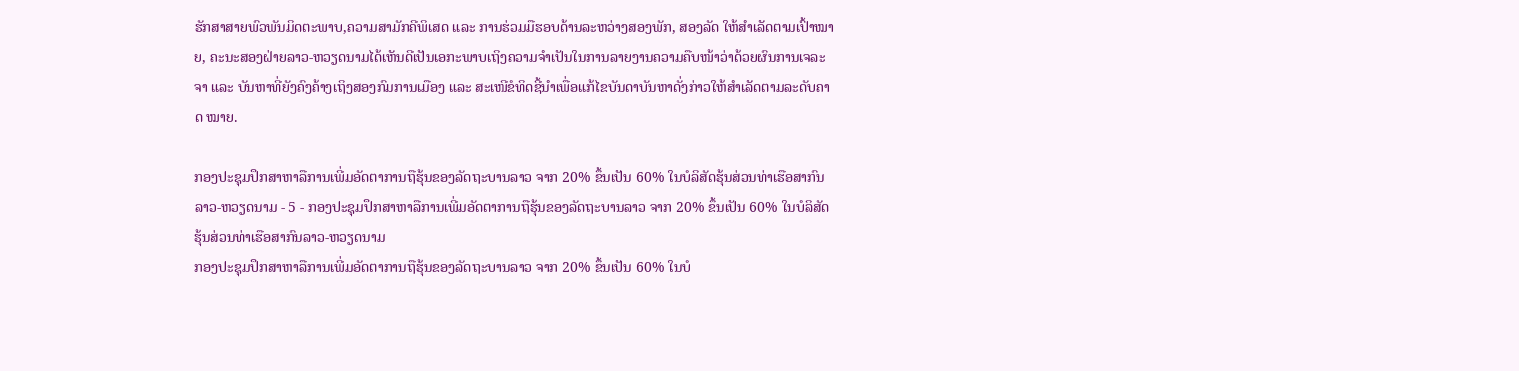ຮັກສາສາຍພົວພັນມິດຕະພາບ,ຄວາມສາມັກຄີພິເສດ ແລະ ການຮ່ວມມືຮອບດ້ານລະຫວ່າງສອງພັກ, ສອງລັດ ໃຫ້ສຳເລັດຕາມເປົ້າໝາຍ, ຄະນະສອງຝ່າຍລາວ-ຫວຽດນາມໄດ້ເຫັນດີເປັນເອກະພາບເຖິງຄວາມຈຳເປັນໃນການລາຍງານຄວາມຄືບໜ້າວ່າດ້ວຍຜົນການເຈລະຈາ ແລະ ບັນຫາທີ່ຍັງຄົງຄ້າງເຖິງສອງກົມການເມືອງ ແລະ ສະເໜີຂໍທິດຊີ້ນຳເພື່ອແກ້ໄຂບັນດາບັນຫາດັ່ງກ່າວໃຫ້ສຳເລັດຕາມລະດັບຄາດ ໝາຍ.

ກອງປະຊຸມປຶກສາຫາລືການເພີ່ມອັດຕາການຖືຮຸ້ນຂອງລັດຖະບານລາວ ຈາກ 20% ຂຶ້ນເປັນ 60% ໃນບໍລິສັດຮຸ້ນສ່ວນທ່າເຮືອສາກົນລາວ-ຫວຽດນາມ - 5 - ກອງປະຊຸມປຶກສາຫາລືການເພີ່ມອັດຕາການຖືຮຸ້ນຂອງລັດຖະບານລາວ ຈາກ 20% ຂຶ້ນເປັນ 60% ໃນບໍລິສັດຮຸ້ນສ່ວນທ່າເຮືອສາກົນລາວ-ຫວຽດນາມ
ກອງປະຊຸມປຶກສາຫາລືການເພີ່ມອັດຕາການຖືຮຸ້ນຂອງລັດຖະບານລາວ ຈາກ 20% ຂຶ້ນເປັນ 60% ໃນບໍ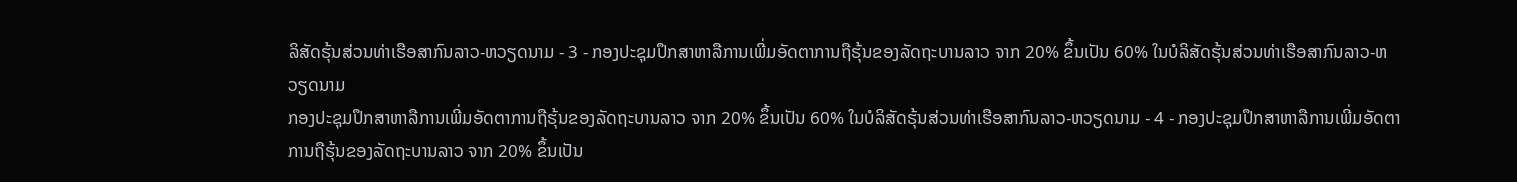ລິສັດຮຸ້ນສ່ວນທ່າເຮືອສາກົນລາວ-ຫວຽດນາມ - 3 - ກອງປະຊຸມປຶກສາຫາລືການເພີ່ມອັດຕາການຖືຮຸ້ນຂອງລັດຖະບານລາວ ຈາກ 20% ຂຶ້ນເປັນ 60% ໃນບໍລິສັດຮຸ້ນສ່ວນທ່າເຮືອສາກົນລາວ-ຫວຽດນາມ
ກອງປະຊຸມປຶກສາຫາລືການເພີ່ມອັດຕາການຖືຮຸ້ນຂອງລັດຖະບານລາວ ຈາກ 20% ຂຶ້ນເປັນ 60% ໃນບໍລິສັດຮຸ້ນສ່ວນທ່າເຮືອສາກົນລາວ-ຫວຽດນາມ - 4 - ກອງປະຊຸມປຶກສາຫາລືການເພີ່ມອັດຕາການຖືຮຸ້ນຂອງລັດຖະບານລາວ ຈາກ 20% ຂຶ້ນເປັນ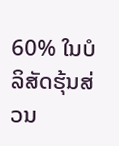60% ໃນບໍລິສັດຮຸ້ນສ່ວນ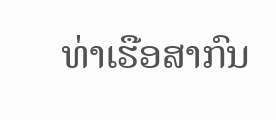ທ່າເຮືອສາກົນ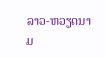ລາວ-ຫວຽດນາມ